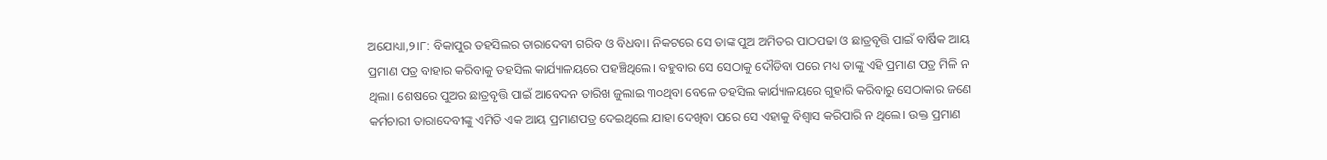ଅଯୋଧ୍ୟା,୨।୮: ବିକାପୁର ତହସିଲର ତାରାଦେବୀ ଗରିବ ଓ ବିଧବା। ନିକଟରେ ସେ ତାଙ୍କ ପୁଅ ଅମିତର ପାଠପଢା ଓ ଛାତ୍ରବୃତ୍ତି ପାଇଁ ବାର୍ଷିକ ଆୟ ପ୍ରମାଣ ପତ୍ର ବାହାର କରିବାକୁ ତହସିଲ କାର୍ଯ୍ୟାଳୟରେ ପହଞ୍ଚିଥିଲେ। ବହୁବାର ସେ ସେଠାକୁ ଦୌଡିବା ପରେ ମଧ୍ୟ ତାଙ୍କୁ ଏହି ପ୍ରମାଣ ପତ୍ର ମିଳି ନ ଥିଲା। ଶେଷରେ ପୁଅର ଛାତ୍ରବୃତ୍ତି ପାଇଁ ଆବେଦନ ତାରିଖ ଜୁଲାଇ ୩୦ଥିବା ବେଳେ ତହସିଲ କାର୍ଯ୍ୟାଳୟରେ ଗୁହାରି କରିବାରୁ ସେଠାକାର ଜଣେ କର୍ମଚାରୀ ତାରାଦେବୀଙ୍କୁ ଏମିତି ଏକ ଆୟ ପ୍ରମାଣପତ୍ର ଦେଇଥିଲେ ଯାହା ଦେଖିବା ପରେ ସେ ଏହାକୁ ବିଶ୍ୱାସ କରିପାରି ନ ଥିଲେ। ଉକ୍ତ ପ୍ରମାଣ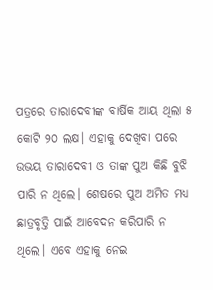ପତ୍ରରେ ତାରାଦେବୀଙ୍କ ବାର୍ଷିକ ଆୟ ଥିଲା ୫ କୋଟି ୨୦ ଲକ୍ଷ। ଏହାକୁ ଦେଖିବା ପରେ ଉଭୟ ତାରାଦେବୀ ଓ ତାଙ୍କ ପୁଅ କିଛି ବୁଝି ପାରି ନ ଥିଲେ। ଶେଷରେ ପୁଅ ଅମିତ ମଧ୍ୟ ଛାତ୍ରବୃତ୍ତି ପାଇଁ ଆବେଦନ କରିପାରି ନ ଥିଲେ। ଏବେ ଏହାକୁ ନେଇ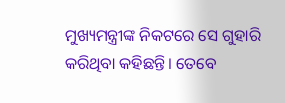ମୁଖ୍ୟମନ୍ତ୍ରୀଙ୍କ ନିକଟରେ ସେ ଗୁହାରି କରିଥିବା କହିଛନ୍ତି। ତେବେ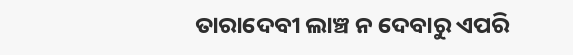ତାରାଦେବୀ ଲାଞ୍ଚ ନ ଦେବାରୁ ଏପରି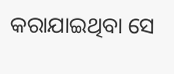କରାଯାଇଥିବା ସେ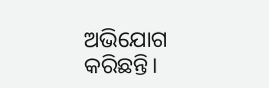ଅଭିଯୋଗ କରିଛନ୍ତି।